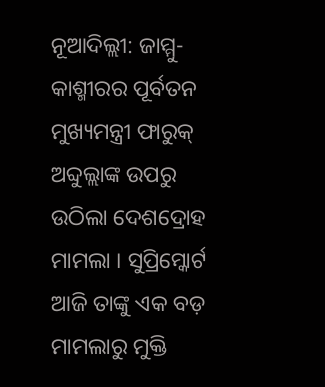ନୂଆଦିଲ୍ଲୀ: ଜାମ୍ମୁ-କାଶ୍ମୀରର ପୂର୍ବତନ ମୁଖ୍ୟମନ୍ତ୍ରୀ ଫାରୁକ୍ ଅବ୍ଦୁଲ୍ଲାଙ୍କ ଉପରୁ ଉଠିଲା ଦେଶଦ୍ରୋହ ମାମଲା । ସୁପ୍ରିମ୍କୋର୍ଟ ଆଜି ତାଙ୍କୁ ଏକ ବଡ଼ ମାମଲାରୁ ମୁକ୍ତି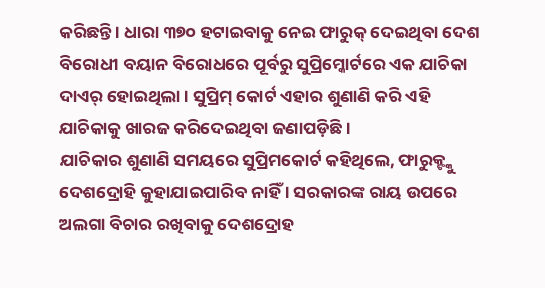କରିଛନ୍ତି । ଧାରା ୩୭୦ ହଟାଇବାକୁ ନେଇ ଫାରୁକ୍ ଦେଇଥିବା ଦେଶ ବିରୋଧୀ ବୟାନ ବିରୋଧରେ ପୂର୍ବରୁ ସୁପ୍ରିମ୍କୋର୍ଟରେ ଏକ ଯାଚିକା ଦାଏର୍ ହୋଇଥିଲା । ସୁପ୍ରିମ୍ କୋର୍ଟ ଏହାର ଶୁଣାଣି କରି ଏହି ଯାଚିକାକୁ ଖାରଜ କରିଦେଇଥିବା ଜଣାପଡ଼ିଛି ।
ଯାଚିକାର ଶୁଣାଣି ସମୟରେ ସୁପ୍ରିମକୋର୍ଟ କହିଥିଲେ, ଫାରୁକ୍ଙ୍କୁ ଦେଶଦ୍ରୋହି କୁହାଯାଇପାରିବ ନାହିଁ । ସରକାରଙ୍କ ରାୟ ଉପରେ ଅଲଗା ବିଚାର ରଖିବାକୁ ଦେଶଦ୍ରୋହ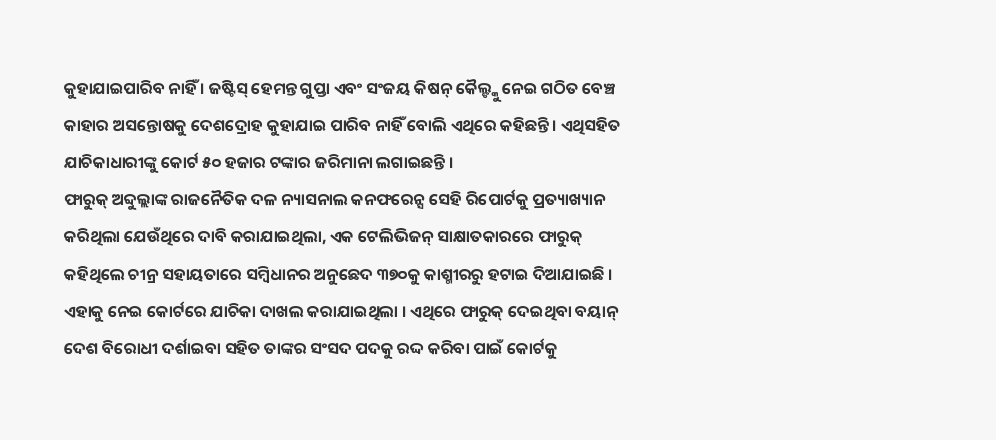କୁହାଯାଇପାରିବ ନାହିଁ । ଜଷ୍ଟିସ୍ ହେମନ୍ତ ଗୁପ୍ତା ଏବଂ ସଂଜୟ କିଷନ୍ କୈଲ୍ଙ୍କୁ ନେଇ ଗଠିତ ବେଞ୍ଚ କାହାର ଅସନ୍ତୋଷକୁ ଦେଶଦ୍ରୋହ କୁହାଯାଇ ପାରିବ ନାହିଁ ବୋଲି ଏଥିରେ କହିଛନ୍ତି । ଏଥିସହିତ ଯାଚିକାଧାରୀଙ୍କୁ କୋର୍ଟ ୫୦ ହଜାର ଟଙ୍କାର ଜରିମାନା ଲଗାଇଛନ୍ତି ।
ଫାରୁକ୍ ଅବ୍ଦୁଲ୍ଲାଙ୍କ ରାଜନୈତିକ ଦଳ ନ୍ୟାସନାଲ କନଫରେନ୍ସ ସେହି ରିପୋର୍ଟକୁ ପ୍ରତ୍ୟାଖ୍ୟାନ କରିଥିଲା ଯେଉଁଥିରେ ଦାବି କରାଯାଇଥିଲା, ଏକ ଟେଲିଭିଜନ୍ ସାକ୍ଷାତକାରରେ ଫାରୁକ୍ କହିଥିଲେ ଚୀନ୍ର ସହାୟତାରେ ସମ୍ୱିଧାନର ଅନୁଛେଦ ୩୭୦କୁ କାଶ୍ମୀରରୁ ହଟାଇ ଦିଆଯାଇଛି ।
ଏହାକୁ ନେଇ କୋର୍ଟରେ ଯାଚିକା ଦାଖଲ କରାଯାଇଥିଲା । ଏଥିରେ ଫାରୁକ୍ ଦେଇଥିବା ବୟାନ୍ ଦେଶ ବିରୋଧୀ ଦର୍ଶାଇବା ସହିତ ତାଙ୍କର ସଂସଦ ପଦକୁ ରଦ୍ଦ କରିବା ପାଇଁ କୋର୍ଟକୁ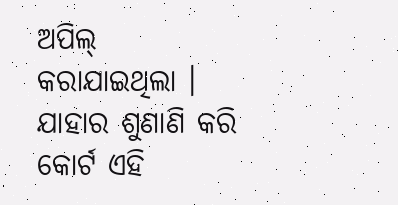ଅପିଲ୍ କରାଯାଇଥିଲା । ଯାହାର ଶୁଣାଣି କରି କୋର୍ଟ ଏହି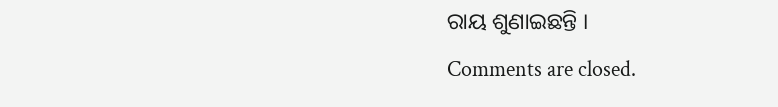ରାୟ ଶୁଣାଇଛନ୍ତି ।
Comments are closed.